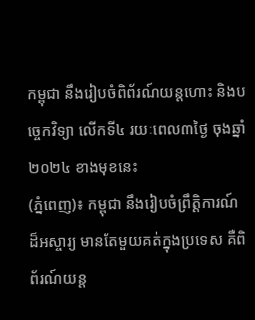កម្ពុជា នឹងរៀបចំពិព័រណ៍យន្តហោះ និងបច្ចេកវិទ្យា លើកទី៤ រយៈពេល៣ថ្ងៃ ចុងឆ្នាំ២០២៤ ខាងមុខនេះ
(ភ្នំពេញ)៖ កម្ពុជា នឹងរៀបចំព្រឹត្តិការណ៍ដ៏អស្ចារ្យ មានតែមួយគត់ក្នុងប្រទេស គឺពិព័រណ៍យន្ត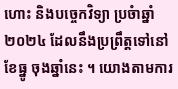ហោះ និងបច្ចេកវិទ្យា ប្រចំាឆ្នាំ២០២៤ ដែលនឹងប្រព្រឹត្តទៅនៅខែធ្នូ ចុងឆ្នាំនេះ ។ យោងតាមការ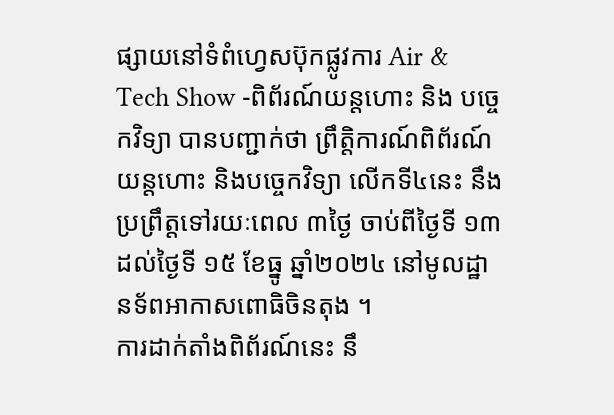ផ្សាយនៅទំពំហ្វេសប៊ុកផ្លូវការ Air & Tech Show -ពិព័រណ៍យន្តហោះ និង បច្ចេកវិទ្យា បានបញ្ជាក់ថា ព្រឹត្តិការណ៍ពិព័រណ៍យន្តហោះ និងបច្ចេកវិទ្យា លើកទី៤នេះ នឹងប្រព្រឹត្តទៅរយៈពេល ៣ថ្ងៃ ចាប់ពីថ្ងៃទី ១៣ ដល់ថ្ងៃទី ១៥ ខែធ្នូ ឆ្នាំ២០២៤ នៅមូលដ្ឋានទ័ពអាកាសពោធិចិនតុង ។
ការដាក់តាំងពិព័រណ៍នេះ នឹ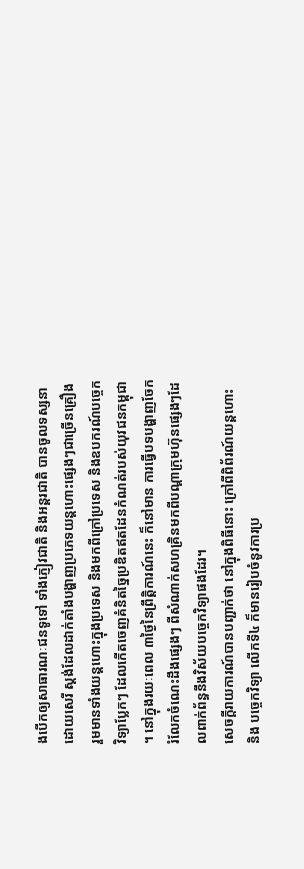ងបើកឲ្យសាធារណៈជនទូទៅ ទាំងភ្ញៀវជាតិ និងអន្តរជាតិ បានចូលទស្សនាដោយសេរី ស្តង់ដែលដាក់តាំងបង្ហាញប្រភេទយន្តហោះផ្សេងៗជាច្រើនគ្រឿង រួមមានទាំងយន្តហោះក្នុងប្រទេស និងមកពីក្រៅប្រទេស និងឧបករណ៍បច្ចេកវិទ្យាប្លែកៗ ដែលកើតចេញគំនិតច្នៃប្រឌិតឥតដែនកំណត់របស់យុវជនកម្ពុជា ។ នៅក្នុងរយៈពេល ៣ថ្ងៃនៃព្រឹត្តិការណ៍នេះ ក៏នៅមាន ការធ្វើបទបង្ហាញចែករំលែកចំណេះដឹងផ្សេងៗ ពីសំណាក់សហគ្រិនមកពីបណ្ដាក្រុមហ៊ុនផ្សេងៗដែលពាក់ព័ន្ធនឹងវិស័យបច្ចេកវិទ្យាផងដែរ។
សេចក្តីរាយការណ៍បានបញ្ជាក់ថា នៅក្នុងពិធីនោះ ក្រៅពីពិព័រណ៍យន្តហោះ និង បច្ចេកវិទ្យា លើកទី៤ ក៏មានរៀបចំនូវការប្រ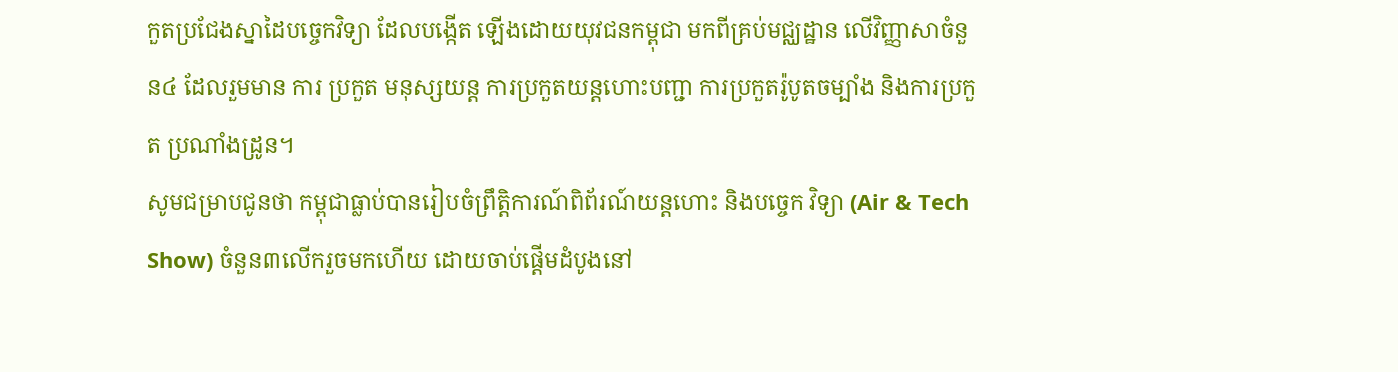កួតប្រជែងស្នាដៃបច្ចេកវិទ្យា ដែលបង្កើត ឡើងដោយយុវជនកម្ពុជា មកពីគ្រប់មជ្ឈដ្ឋាន លើវិញ្ញាសាចំនួន៤ ដែលរួមមាន ការ ប្រកួត មនុស្សយន្ត ការប្រកួតយន្តហោះបញ្ជា ការប្រកួតរ៉ូបូតចម្បាំង និងការប្រកួត ប្រណាំងដ្រូន។
សូមជម្រាបជូនថា កម្ពុជាធ្លាប់បានរៀបចំព្រឹត្តិការណ៍ពិព័រណ៍យន្តហោះ និងបច្ចេក វិទ្យា (Air & Tech Show) ចំនួន៣លើករួចមកហើយ ដោយចាប់ផ្តើមដំបូងនៅ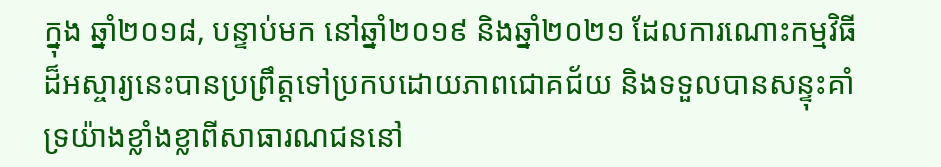ក្នុង ឆ្នាំ២០១៨, បន្ទាប់មក នៅឆ្នាំ២០១៩ និងឆ្នាំ២០២១ ដែលការណោះកម្មវិធីដ៏អស្ចារ្យនេះបានប្រព្រឹត្តទៅប្រកបដោយភាពជោគជ័យ និងទទួលបានសន្ទុះគាំទ្រយ៉ាងខ្លាំងខ្លាពីសាធារណជននៅ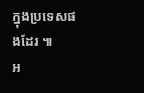ក្នុងប្រទេសផងដែរ ៕
អ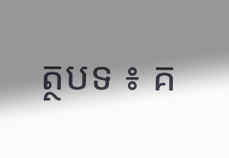ត្ថបទ ៖ គ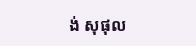ង់ សុផុល